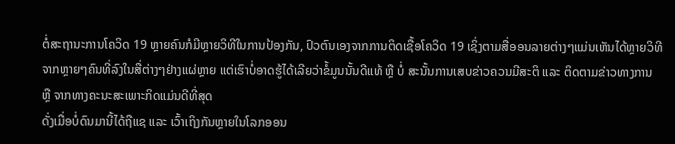ຕໍ່ສະຖານະການໂຄວິດ 19 ຫຼາຍຄົນກໍມີຫຼາຍວິທີໃນການປ້ອງກັນ, ປົວຕົນເອງຈາກການຕິດເຊື້ອໂຄວິດ 19 ເຊິ່ງຕາມສື່ອອນລາຍຕ່າງໆແມ່ນເຫັນໄດ້ຫຼາຍວິທີຈາກຫຼາຍໆຄົນທີ່ລົງໃນສື່ຕ່າງໆຢ່າງແຜ່ຫຼາຍ ແຕ່ເຮົາບໍ່ອາດຮູ້ໄດ້ເລີຍວ່າຂໍ້ມູນນັ້ນດີແທ້ ຫຼື ບໍ່ ສະນັ້ນການເສບຂ່າວຄວນມີສະຕິ ແລະ ຕິດຕາມຂ່າວທາງການ ຫຼື ຈາກທາງຄະນະສະເພາະກິດແມ່ນດີທີ່ສຸດ
ດັ່ງເມື່ອບໍ່ດົນມານີ້ໄດ້ຖືແຊ ແລະ ເວົ້າເຖິງກັນຫຼາຍໃນໂລກອອນ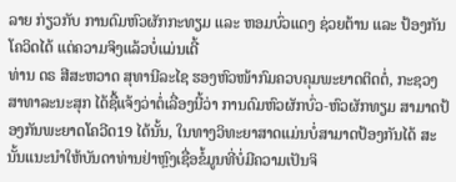ລາຍ ກ່ຽວກັບ ການດົມຫົວຜັກກະທຽມ ແລະ ຫອມບົ່ວແດງ ຊ່ວຍຕ້ານ ແລະ ປ້ອງກັນໂຄວິດໄດ້ ແຕ່ຄວາມຈິງແລ້ວບໍ່ແມ່ນເດີ້
ທ່ານ ດຣ ສີສະຫວາດ ສຸທານີລະໄຊ ຮອງຫົວໜ້າກົມຄວບຄຸມພະຍາດຕິດຕໍ່, ກະຊວງສາທາລະນະສຸກ ໄດ້ຊື້ແຈ້ງວ່າຕໍ່ເລື່ອງນີ້ວ່າ ການດົມຫົວຜັກບົ່ວ-ຫົວຜັກທຽມ ສາມາດປ້ອງກັນພະຍາດໂຄວີດ19 ໄດ້ນັ້ນ, ໃນທາງວິທະຍາສາດແມ່ນບໍ່ສາມາດປ້ອງກັນໄດ້ ສະນັ້ນແນະນໍາໃຫ້ບັນດາທ່ານຢ່າຫຼົງເຊື່ອຂໍ້ມູນທີ່ບໍ່ມີຄວາມເປັນຈິ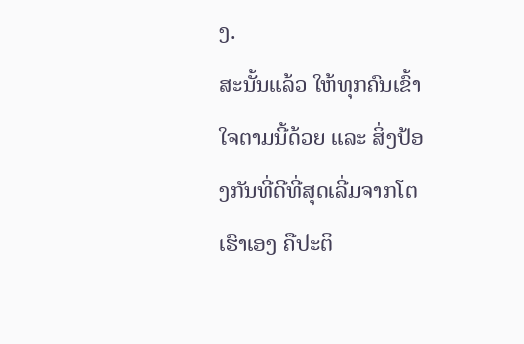ງ.
ສະນັ້ນແລ້ວ ໃຫ້ທຸກຄົນເຂົ້າໃຈຕາມນີ້ດ້ວຍ ແລະ ສິ່ງປ້ອງກັນທີ່ດີທີ່ສຸດເລີ່ມຈາກໂຕເຮົາເອງ ຄືປະຕິ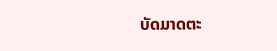ບັດມາດຕະ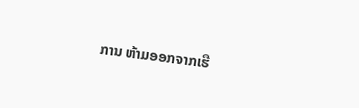ການ ຫ້າມອອກຈາກເຮື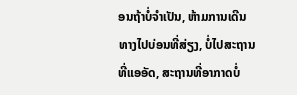ອນຖ້າບໍ່ຈໍາເປັນ, ຫ້າມການເດີນທາງໄປບ່ອນທີ່ສ່ຽງ, ບໍ່ໄປສະຖານທີ່ແອອັດ, ສະຖານທີ່ອາກາດບໍ່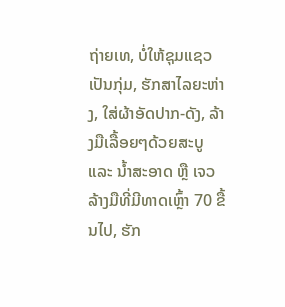ຖ່າຍເທ, ບໍ່ໃຫ້ຊຸມແຊວເປັນກຸ່ມ, ຮັກສາໄລຍະຫ່າງ, ໃສ່ຜ້າອັດປາກ-ດັງ, ລ້າງມືເລື້ອຍໆດ້ວຍສະບູ ແລະ ນ້ຳສະອາດ ຫຼື ເຈວລ້າງມືທີ່ມີທາດເຫຼົ້າ 70 ຂື້ນໄປ, ຮັກ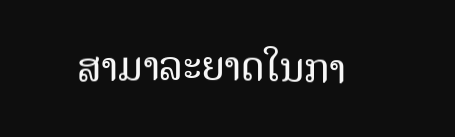ສາມາລະຍາດໃນກາ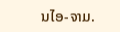ນໄອ-ຈາມ.